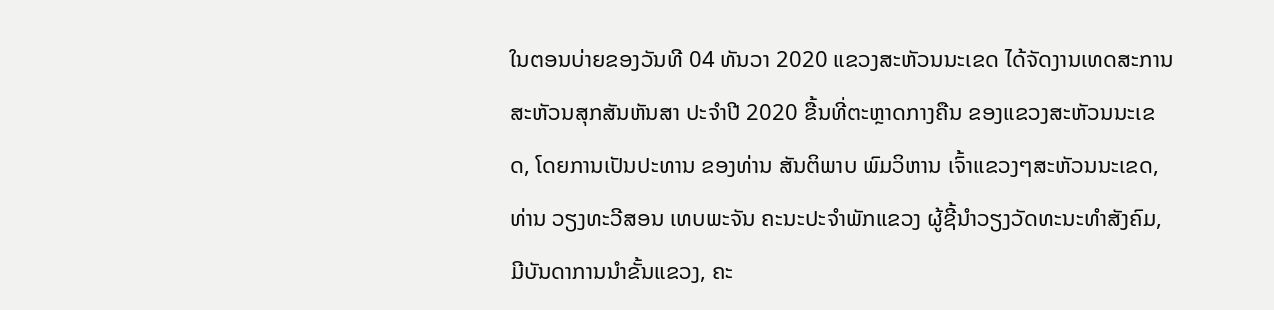ໃນຕອນບ່າຍຂອງວັນທີ 04 ທັນວາ 2020 ແຂວງສະຫັວນນະເຂດ ໄດ້ຈັດງານເທດສະການສະຫັວນສຸກສັນຫັນສາ ປະຈຳປີ 2020 ຂື້ນທີ່ຕະຫຼາດກາງຄືນ ຂອງແຂວງສະຫັວນນະເຂດ, ໂດຍການເປັນປະທານ ຂອງທ່ານ ສັນຕິພາບ ພົມວິຫານ ເຈົ້າແຂວງໆສະຫັວນນະເຂດ, ທ່ານ ວຽງທະວີສອນ ເທບພະຈັນ ຄະນະປະຈຳພັກແຂວງ ຜູ້ຊີ້ນຳວຽງວັດທະນະທຳສັງຄົມ, ມີບັນດາການນຳຂັ້ນແຂວງ, ຄະ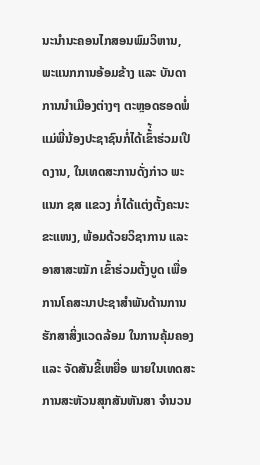ນະນຳນະຄອນໄກສອນພົມວິຫານ, ພະແນກການອ້ອມຂ້າງ ແລະ ບັນດາການນຳເມືອງຕ່າງໆ ຕະຫຼອດຮອດພໍ່ແມ່ພີ່ນ້ອງປະຊາຊົນກໍ່ໄດ້ເຂົ້່້າຮ່ວມເປີດງານ, ໃນເທດສະການດັ່ງກ່າວ ພະແນກ ຊສ ແຂວງ ກໍ່ໄດ້ແຕ່ງຕັ້ງຄະນະຂະແໜງ, ພ້ອມດ້ວຍວິຊາການ ແລະ ອາສາສະໝັກ ເຂົ້າຮ່ວມຕັ້ງບູດ ເພື່ອການໂຄສະນາປະຊາສຳພັນດ້ານການຮັກສາສິ່ງແວດລ້ອມ ໃນການຄຸ້ມຄອງ ແລະ ຈັດສັນຂີ້ເຫຍື່ອ ພາຍໃນເທດສະການສະຫັວນສຸກສັນຫັນສາ ຈຳນວນ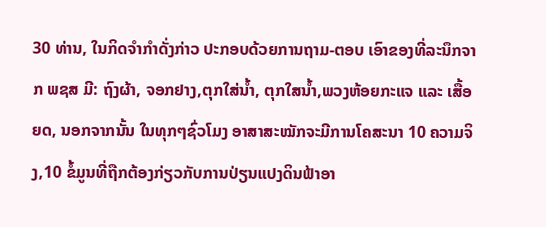30 ທ່ານ, ໃນກິດຈຳກໍາດັ່ງກ່າວ ປະກອບດ້ວຍການຖາມ-ຕອບ ເອົາຂອງທີ່ລະນຶກຈາກ ພຊສ ມີ: ຖົງຜ້າ, ຈອກຢາງ,ຕຸກໃສ່ນໍ້າ, ຕຸກໃສນໍ້າ,ພວງຫ້ອຍກະແຈ ແລະ ເສື້ອຍດ, ນອກຈາກນັ້ນ ໃນທຸກໆຊົ່ວໂມງ ອາສາສະໝັກຈະມີການໂຄສະນາ 10 ຄວາມຈິງ,10 ຂໍ້ມູນທີ່ຖືກຕ້ອງກ່ຽວກັບການປ່ຽນແປງດິນຟ້າອາ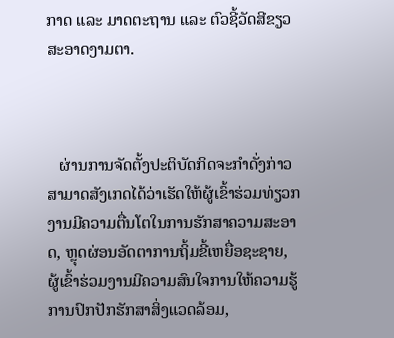ກາດ ແລະ ມາດຕະຖານ ແລະ ຕົວຊີ້ວັດສີຂຽວສະອາດງາມຕາ.



   ຜ່ານການຈັດຕັ້ງປະຕິບັດກິດຈະກຳດັ່ງກ່າວ ສາມາດສັງເກດໄດ້ວ່າເຮັດໃຫ້ຜູ້ເຂົ້າຮ່ວມທ່ຽວກງານມີຄວາມຕື່ນໂຕໃນການຮັກສາຄວາມສະອາດ, ຫຼຸດຜ່ອນອັດຕາການຖິ້ມຂີ້ເຫຍື່ອຊະຊາຍ, ຜູ້ເຂົ້າຮ່ວມງານມີຄວາມສົນໃຈການໃຫ້ຄວາມຮູ້ການປົກປັກຮັກສາສິ່ງແວດລ້ອມ,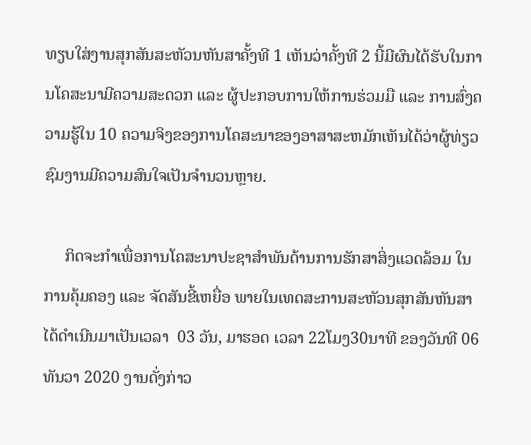ທຽບໃສ່ງານສຸກສັນສະຫັວນຫັນສາຄັ້ງທີ 1 ເຫັນວ່າຄັ້ງທີ 2 ນີ້ມີຜົນໄດ້ຮັບໃນການໂຄສະນາມີຄວາມສະດວກ ແລະ ຜູ້ປະກອບການໃຫ້ການຮ່ວມມື ແລະ ການສົ່ງຄວາມຮູ້ໃນ 10 ຄວາມຈິງຂອງການໂຄສະນາຂອງອາສາສະຫມັກເຫັນໄດ້ວ່າຜູ້ທ່ຽວຊົມງານມີຄວາມສົນໃຈເປັນຈຳນວນຫຼາຍ.

     ກິດຈະກຳເພື່ອການໂຄສະນາປະຊາສຳພັນດ້ານການຮັກສາສິ່ງແວດລ້ອມ ໃນການຄຸ້ມຄອງ ແລະ ຈັດສັນຂີ້ເຫຍື່ອ ພາຍໃນເທດສະການສະຫັວນສຸກສັນຫັນສາ ໄດ້ດຳເນີນມາເປັນເວລາ  03 ວັນ, ມາຮອດ ເວລາ 22ໂມງ30ນາທີ ຂອງວັນທີ 06 ທັນວາ 2020 ງານດັ່ງກ່າວ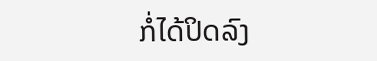ກໍ່ໄດ້ປິດລົງ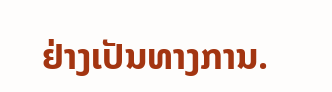ຢ່າງເປັນທາງການ.